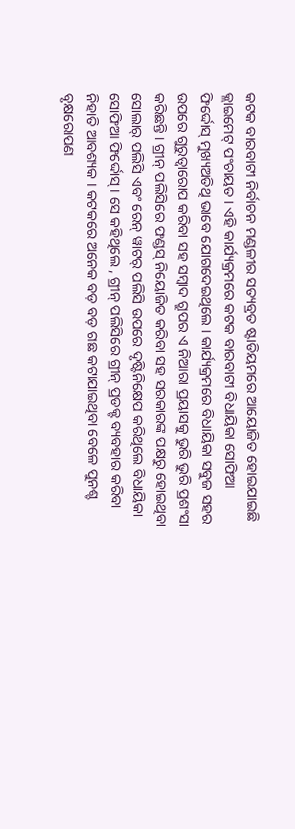କଟକ ବାରବାଟୀ ନିର୍ବାଚନ ମଣ୍ଡଳୀର ସତ୍ୟବ୍ରତ ଷ୍ଟାଡିୟମରେ ଆୟୋଜିତ ହୋଇଯାଇଛି କ୍ଲାଇମେଟ୍ ପଂଚାୟତ । ଏହି କାର୍ଯ୍ୟକ୍ରମରେ କଟକ ବାରବାଟୀ ବିଧାୟିକା ସୋଫିଆ ଫିର୍ଦ୍ଦୋସ୍ ମୁଖ୍ୟଅତିଥି ଭାବେ ଯୋଗଦେଇଥିଲେ । କାର୍ଯ୍ୟକ୍ରମରେ ବିଧାୟିକା ସବୁଜ ସହର ଉପରେ ଗୁରୁତ୍ୱାରୋପ କରିବା ସହ ସମ୍ବାଦ ଗ୍ରୁପର ଏ ନିଆରା ପ୍ରୟାସକୁ ଭୁରି ଭୁରି ପ୍ରଶଂସା କରିଛନ୍ତି । ଗ୍ରୀନ୍ ପଲିସିରେ ଫଣ୍ଡସ୍ ନିୟୋଜିତ କରିବା ସହ ସରକାରଙ୍କ ପକ୍ଷରୁ ହୋଇଥିବା ସୋଲାର୍ ପଲିସି ଏବଂ ରେନ୍ ୱାଟର୍ ପଲିସି ଉପରେ ଦୃଷ୍ଟିନିକ୍ଷେପ କରିଥିଲେ ବିଧାୟିକା ସୋଫିଆ ଫିର୍ଦ୍ଦୋସ୍ । ସେ କହିଥିଲେ , ଗ୍ରୀନ୍ ପଲିସିରେ ଗ୍ରୀନ୍ ପ୍ରଡକ୍ଟ ବ୍ୟବହାର କରିବା ନିହାତି ଆବଶ୍ୟକ । କଟକରେ ଅନେକ ବଡ଼ ବଡ଼ ଗଛ କଟାଯାଇଥିବା ବେଳେ ପୁନଶ୍ଚ ବୃକ୍ଷରୋପଣ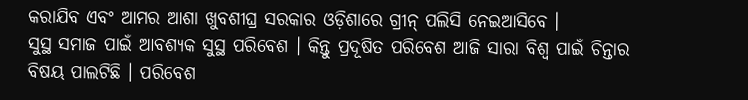କରାଯିବ ଏବଂ ଆମର ଆଶା ଖୁବଶୀଘ୍ର ସରକାର ଓଡ଼ିଶାରେ ଗ୍ରୀନ୍ ପଲିସି ନେଇଆସିବେ ।
ସୁସ୍ଥ ସମାଜ ପାଇଁ ଆବଶ୍ୟକ ସୁସ୍ଥ ପରିବେଶ । କିନ୍ତୁ ପ୍ରଦୂଷିତ ପରିବେଶ ଆଜି ସାରା ବିଶ୍ୱ ପାଇଁ ଚିନ୍ତାର ବିଷୟ ପାଲଟିଛି । ପରିବେଶ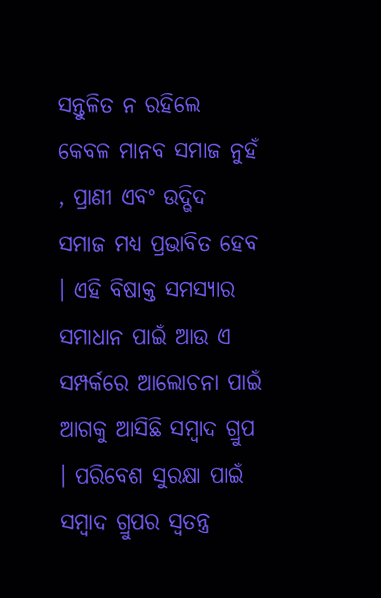ସନ୍ତୁଳିତ ନ ରହିଲେ କେବଳ ମାନବ ସମାଜ ନୁହଁ , ପ୍ରାଣୀ ଏବଂ ଉଦ୍ଭିଦ ସମାଜ ମଧ୍ୟ ପ୍ରଭାବିତ ହେବ । ଏହି ବିଷାକ୍ତ ସମସ୍ୟାର ସମାଧାନ ପାଇଁ ଆଉ ଏ ସମ୍ପର୍କରେ ଆଲୋଚନା ପାଇଁ ଆଗକୁ ଆସିଛି ସମ୍ବାଦ ଗ୍ରୁପ । ପରିବେଶ ସୁରକ୍ଷା ପାଇଁ ସମ୍ବାଦ ଗ୍ରୁପର ସ୍ୱତନ୍ତ୍ର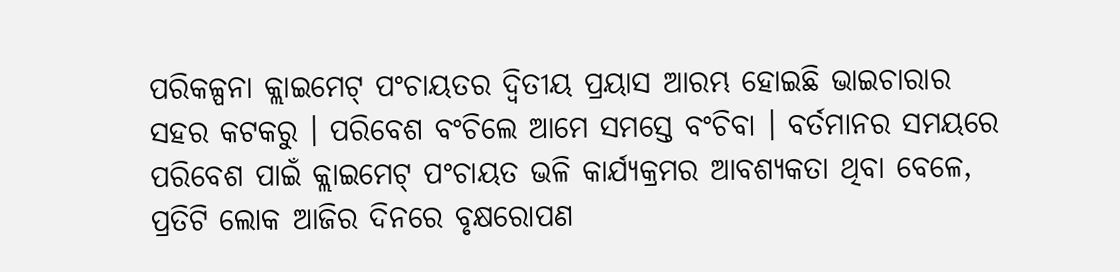ପରିକଳ୍ପନା କ୍ଲାଇମେଟ୍ ପଂଚାୟତର ଦ୍ୱିତୀୟ ପ୍ରୟାସ ଆରମ୍ଭ ହୋଇଛି ଭାଇଚାରାର ସହର କଟକରୁ । ପରିବେଶ ବଂଚିଲେ ଆମେ ସମସ୍ତେ ବଂଚିବା । ବର୍ତମାନର ସମୟରେ ପରିବେଶ ପାଇଁ କ୍ଲାଇମେଟ୍ ପଂଚାୟତ ଭଳି କାର୍ଯ୍ୟକ୍ରମର ଆବଶ୍ୟକତା ଥିବା ବେଳେ, ପ୍ରତିଟି ଲୋକ ଆଜିର ଦିନରେ ବୃକ୍ଷରୋପଣ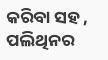କରିବା ସହ , ପଲିଥିନର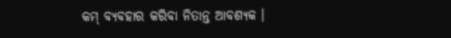କମ୍ ବ୍ୟବହାର କରିବା ନିତାନ୍ତ ଆବଶ୍ୟକ ।